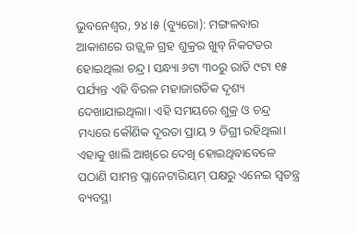ଭୁବନେଶ୍ୱର, ୨୪।୫ (ବ୍ୟୁରୋ): ମଙ୍ଗଳବାର ଆକାଶରେ ଉଜ୍ଜ୍ୱଳ ଗ୍ରହ ଶୁକ୍ରର ଖୁବ୍ ନିକଟତର ହୋଇଥିଲା ଚନ୍ଦ୍ର। ସନ୍ଧ୍ୟା ୬ଟା ୩୦ରୁ ରାତି ୯ଟା ୧୫ ପର୍ଯ୍ୟନ୍ତ ଏହି ବିରଳ ମହାଜାଗତିକ ଦୃଶ୍ୟ ଦେଖାଯାଇଥିଲା। ଏହି ସମୟରେ ଶୁକ୍ର ଓ ଚନ୍ଦ୍ର ମଧ୍ୟରେ କୌଣିକ ଦୂରତା ପ୍ରାୟ ୨ ଡିଗ୍ରୀ ରହିଥିଲା। ଏହାକୁ ଖାଲି ଆଖିରେ ଦେଖି ହୋଇଥିବାବେଳେ ପଠାଣି ସାମନ୍ତ ପ୍ଲାନେଟାରିୟମ୍ ପକ୍ଷରୁ ଏନେଇ ସ୍ବତନ୍ତ୍ର ବ୍ୟବସ୍ଥା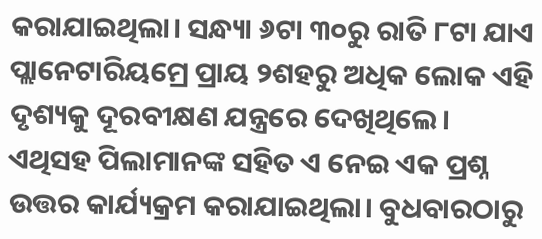କରାଯାଇଥିଲା। ସନ୍ଧ୍ୟା ୬ଟା ୩୦ରୁ ରାତି ୮ଟା ଯାଏ ପ୍ଲାନେଟାରିୟମ୍ରେ ପ୍ରାୟ ୨ଶହରୁ ଅଧିକ ଲୋକ ଏହି ଦୃଶ୍ୟକୁ ଦୂରବୀକ୍ଷଣ ଯନ୍ତ୍ରରେ ଦେଖିଥିଲେ। ଏଥିସହ ପିଲାମାନଙ୍କ ସହିତ ଏ ନେଇ ଏକ ପ୍ରଶ୍ନ ଉତ୍ତର କାର୍ଯ୍ୟକ୍ରମ କରାଯାଇଥିଲା। ବୁଧବାରଠାରୁ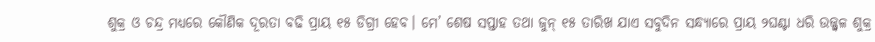ଶୁକ୍ର ଓ ଚନ୍ଦ୍ର ମଧ୍ୟରେ କୌଣିକ ଦୂରତା ବଢି ପ୍ରାୟ ୧୫ ଡିଗ୍ରୀ ହେବ। ମେ’ ଶେଷ ସପ୍ତାହ ତଥା ଜୁନ୍ ୧୫ ତାରିଖ ଯାଏ ସବୁଦିନ ସନ୍ଧ୍ୟାରେ ପ୍ରାୟ ୨ଘଣ୍ଟା ଧରି ଉଜ୍ଜ୍ୱଳ ଶୁକ୍ର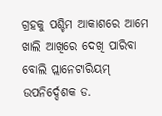ଗ୍ରହକୁ ପଶ୍ଚିମ ଆକାଶରେ ଆମେ ଖାଲି ଆଖିରେ ଦେଖି ପାରିବା ବୋଲି ପ୍ଲାନେଟାରିୟମ୍ ଉପନିର୍ଦ୍ଦେଶକ ଡ.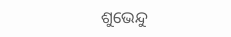ଶୁଭେନ୍ଦୁ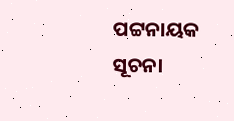ପଟ୍ଟନାୟକ ସୂଚନା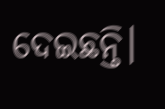ଦେଇଛନ୍ତି।